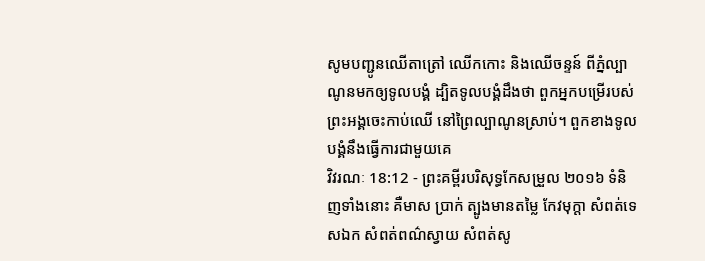សូមបញ្ជូនឈើតាត្រៅ ឈើកកោះ និងឈើចន្ទន៍ ពីភ្នំល្បាណូនមកឲ្យទូលបង្គំ ដ្បិតទូលបង្គំដឹងថា ពួកអ្នកបម្រើរបស់ព្រះអង្គចេះកាប់ឈើ នៅព្រៃល្បាណូនស្រាប់។ ពួកខាងទូលបង្គំនឹងធ្វើការជាមួយគេ
វិវរណៈ 18:12 - ព្រះគម្ពីរបរិសុទ្ធកែសម្រួល ២០១៦ ទំនិញទាំងនោះ គឺមាស ប្រាក់ ត្បូងមានតម្លៃ កែវមុក្តា សំពត់ទេសឯក សំពត់ពណ៌ស្វាយ សំពត់សូ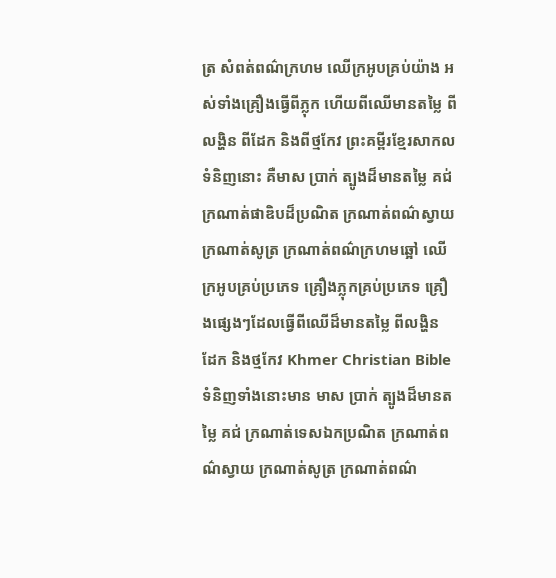ត្រ សំពត់ពណ៌ក្រហម ឈើក្រអូបគ្រប់យ៉ាង អស់ទាំងគ្រឿងធ្វើពីភ្លុក ហើយពីឈើមានតម្លៃ ពីលង្ហិន ពីដែក និងពីថ្មកែវ ព្រះគម្ពីរខ្មែរសាកល ទំនិញនោះ គឺមាស ប្រាក់ ត្បូងដ៏មានតម្លៃ គជ់ ក្រណាត់ផាឌិបដ៏ប្រណិត ក្រណាត់ពណ៌ស្វាយ ក្រណាត់សូត្រ ក្រណាត់ពណ៌ក្រហមឆ្អៅ ឈើក្រអូបគ្រប់ប្រភេទ គ្រឿងភ្លុកគ្រប់ប្រភេទ គ្រឿងផ្សេងៗដែលធ្វើពីឈើដ៏មានតម្លៃ ពីលង្ហិន ដែក និងថ្មកែវ Khmer Christian Bible ទំនិញទាំងនោះមាន មាស ប្រាក់ ត្បូងដ៏មានតម្លៃ គជ់ ក្រណាត់ទេសឯកប្រណិត ក្រណាត់ពណ៌ស្វាយ ក្រណាត់សូត្រ ក្រណាត់ពណ៌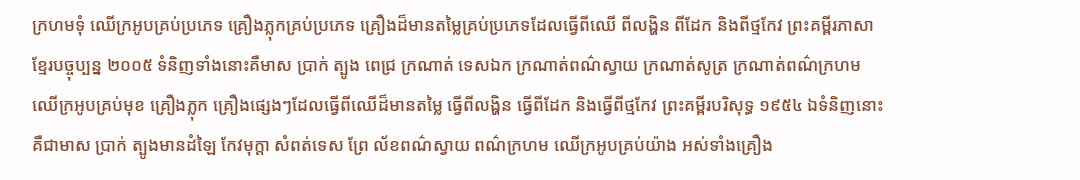ក្រហមទុំ ឈើក្រអូបគ្រប់ប្រភេទ គ្រឿងភ្លុកគ្រប់ប្រភេទ គ្រឿងដ៏មានតម្លៃគ្រប់ប្រភេទដែលធ្វើពីឈើ ពីលង្ហិន ពីដែក និងពីថ្មកែវ ព្រះគម្ពីរភាសាខ្មែរបច្ចុប្បន្ន ២០០៥ ទំនិញទាំងនោះគឺមាស ប្រាក់ ត្បូង ពេជ្រ ក្រណាត់ ទេសឯក ក្រណាត់ពណ៌ស្វាយ ក្រណាត់សូត្រ ក្រណាត់ពណ៌ក្រហម ឈើក្រអូបគ្រប់មុខ គ្រឿងភ្លុក គ្រឿងផ្សេងៗដែលធ្វើពីឈើដ៏មានតម្លៃ ធ្វើពីលង្ហិន ធ្វើពីដែក និងធ្វើពីថ្មកែវ ព្រះគម្ពីរបរិសុទ្ធ ១៩៥៤ ឯទំនិញនោះ គឺជាមាស ប្រាក់ ត្បូងមានដំឡៃ កែវមុក្តា សំពត់ទេស ព្រែ ល័ខពណ៌ស្វាយ ពណ៌ក្រហម ឈើក្រអូបគ្រប់យ៉ាង អស់ទាំងគ្រឿង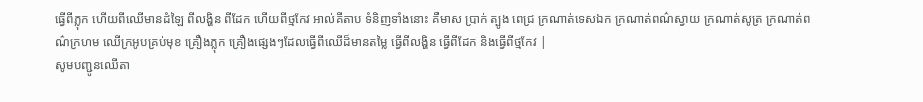ធ្វើពីភ្លុក ហើយពីឈើមានដំឡៃ ពីលង្ហិន ពីដែក ហើយពីថ្មកែវ អាល់គីតាប ទំនិញទាំងនោះ គឺមាស ប្រាក់ ត្បូង ពេជ្រ ក្រណាត់ទេសឯក ក្រណាត់ពណ៌ស្វាយ ក្រណាត់សូត្រ ក្រណាត់ពណ៌ក្រហម ឈើក្រអូបគ្រប់មុខ គ្រឿងភ្លុក គ្រឿងផ្សេងៗដែលធ្វើពីឈើដ៏មានតម្លៃ ធ្វើពីលង្ហិន ធ្វើពីដែក និងធ្វើពីថ្មកែវ |
សូមបញ្ជូនឈើតា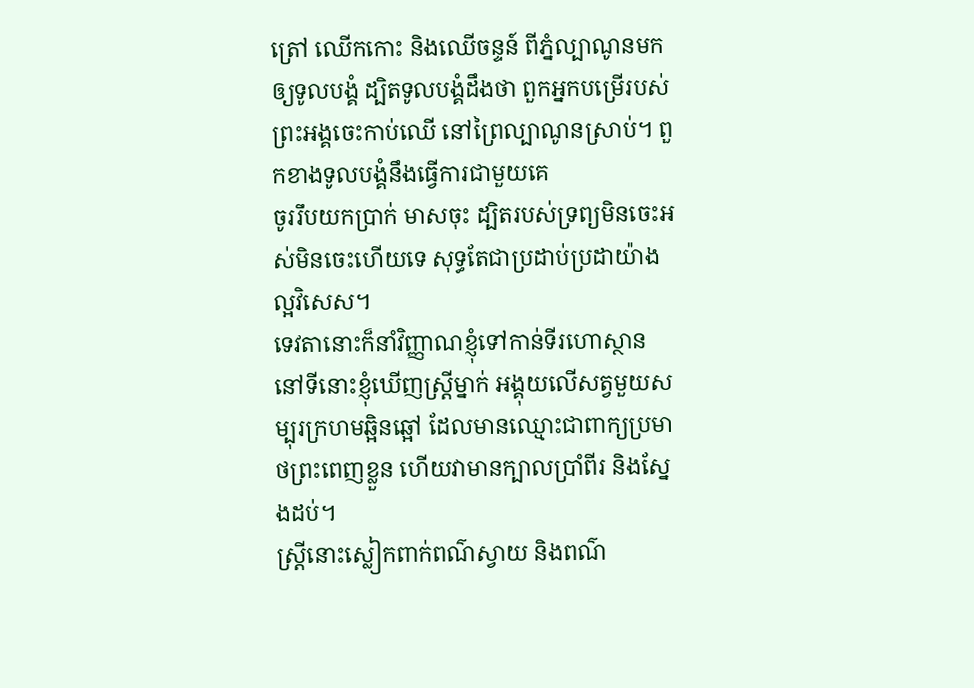ត្រៅ ឈើកកោះ និងឈើចន្ទន៍ ពីភ្នំល្បាណូនមកឲ្យទូលបង្គំ ដ្បិតទូលបង្គំដឹងថា ពួកអ្នកបម្រើរបស់ព្រះអង្គចេះកាប់ឈើ នៅព្រៃល្បាណូនស្រាប់។ ពួកខាងទូលបង្គំនឹងធ្វើការជាមួយគេ
ចូររឹបយកប្រាក់ មាសចុះ ដ្បិតរបស់ទ្រព្យមិនចេះអស់មិនចេះហើយទេ សុទ្ធតែជាប្រដាប់ប្រដាយ៉ាងល្អវិសេស។
ទេវតានោះក៏នាំវិញ្ញាណខ្ញុំទៅកាន់ទីរហោស្ថាន នៅទីនោះខ្ញុំឃើញស្ត្រីម្នាក់ អង្គុយលើសត្វមួយសម្បុរក្រហមឆ្អិនឆ្អៅ ដែលមានឈ្មោះជាពាក្យប្រមាថព្រះពេញខ្លួន ហើយវាមានក្បាលប្រាំពីរ និងស្នែងដប់។
ស្ត្រីនោះស្លៀកពាក់ពណ៌ស្វាយ និងពណ៌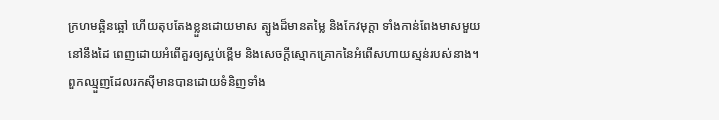ក្រហមឆ្អិនឆ្អៅ ហើយតុបតែងខ្លួនដោយមាស ត្បូងដ៏មានតម្លៃ និងកែវមុក្ដា ទាំងកាន់ពែងមាសមួយនៅនឹងដៃ ពេញដោយអំពើគួរឲ្យស្អប់ខ្ពើម និងសេចក្ដីស្មោកគ្រោកនៃអំពើសហាយស្មន់របស់នាង។
ពួកឈ្មួញដែលរកស៊ីមានបានដោយទំនិញទាំង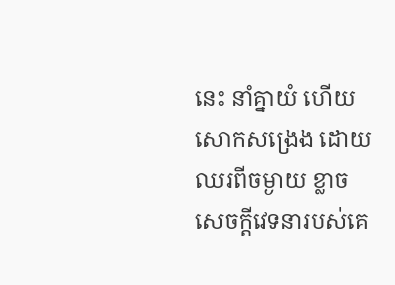នេះ នាំគ្នាយំ ហើយសោកសង្រេង ដោយឈរពីចម្ងាយ ខ្លាចសេចក្ដីវេទនារបស់គេ